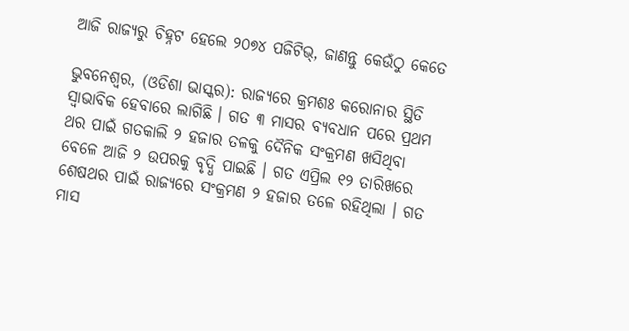ଆଜି ରାଜ୍ୟରୁ ଚିହ୍ନଟ ହେଲେ ୨୦୭୪ ପଜିଟିଭ୍, ଜାଣନ୍ତୁ କେଉଁଠୁ କେତେ

ଭୁବନେଶ୍ୱର, (ଓଡିଶା ଭାସ୍କର): ରାଜ୍ୟରେ କ୍ରମଶଃ କରୋନାର ସ୍ଥିତି ସ୍ୱାଭାବିକ ହେବାରେ ଲାଗିଛି । ଗତ ୩ ମାସର ବ୍ୟବଧାନ ପରେ ପ୍ରଥମ ଥର ପାଇଁ ଗତକାଲି ୨ ହଜାର ତଳକୁ ଦୈନିକ ସଂକ୍ରମଣ ଖସିଥିବା ବେଳେ ଆଜି ୨ ଉପରକୁ ବୃଦ୍ଧି ପାଇଛି । ଗତ ଏପ୍ରିଲ ୧୨ ତାରିଖରେ ଶେଷଥର ପାଇଁ ରାଜ୍ୟରେ ସଂକ୍ରମଣ ୨ ହଜାର ତଳେ ରହିଥିଲା । ଗତ ମାସ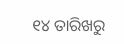୧୪ ତାରିଖରୁ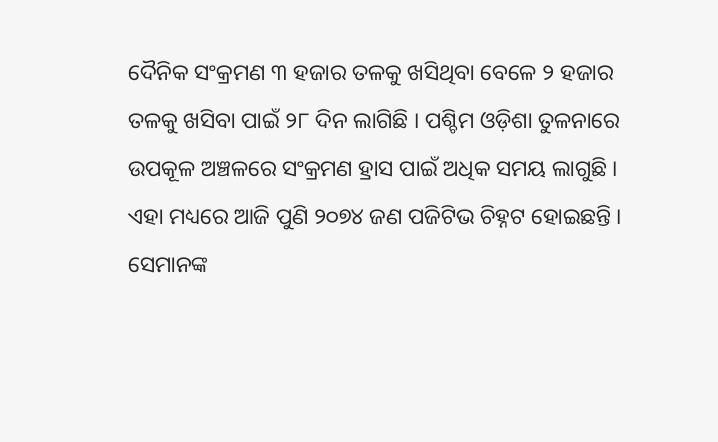ଦୈନିକ ସଂକ୍ରମଣ ୩ ହଜାର ତଳକୁ ଖସିଥିବା ବେଳେ ୨ ହଜାର ତଳକୁ ଖସିବା ପାଇଁ ୨୮ ଦିନ ଲାଗିଛି । ପଶ୍ଚିମ ଓଡ଼ିଶା ତୁଳନାରେ ଉପକୂଳ ଅଞ୍ଚଳରେ ସଂକ୍ରମଣ ହ୍ରାସ ପାଇଁ ଅଧିକ ସମୟ ଲାଗୁଛି । ଏହା ମଧ୍ୟରେ ଆଜି ପୁଣି ୨୦୭୪ ଜଣ ପଜିଟିଭ ଚିହ୍ନଟ ହୋଇଛନ୍ତି । ସେମାନଙ୍କ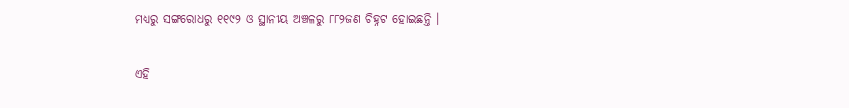ମଧ୍ୟରୁ ସଙ୍ଗରୋଧରୁ ୧୧୯୨ ଓ ସ୍ଥାନୀୟ ଅଞ୍ଚଳରୁ ୮୮୨ଜଣ ଚିହ୍ନଟ ହୋଇଛନ୍ତି ।

ଏହି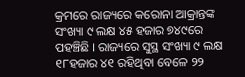କ୍ରମରେ ରାଜ୍ୟରେ କରୋନା ଆକ୍ରାନ୍ତଙ୍କ ସଂଖ୍ୟା ୯ ଲକ୍ଷ ୪୫ ହଜାର ୭୪୯ରେ ପହଞ୍ଚିଛି । ରାଜ୍ୟରେ ସୁସ୍ଥ ସଂଖ୍ୟା ୯ ଲକ୍ଷ ୧୮ହଜାର ୪୧ ରହିଥିବା ବେଳେ ୨୨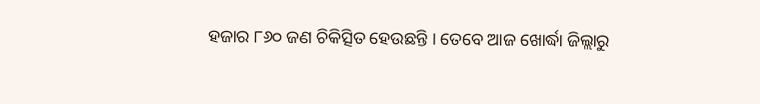ହଜାର ୮୬୦ ଜଣ ଚିକିତ୍ସିତ ହେଉଛନ୍ତି । ତେବେ ଆଜ ଖୋର୍ଦ୍ଧା ଜିଲ୍ଲାରୁ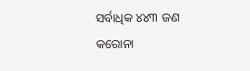ସର୍ବାଧିକ ୪୪୩ ଜଣ କରୋନା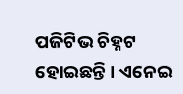ପଜିଟିଭ ଚିହ୍ନଟ ହୋଇଛନ୍ତି । ଏନେଇ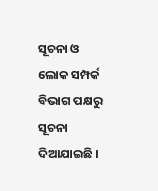ସୂଚନା ଓ ଲୋକ ସମ୍ପର୍କ ବିଭାଗ ପକ୍ଷରୁ ସୂଚନା ଦିଆଯାଇଛି ।